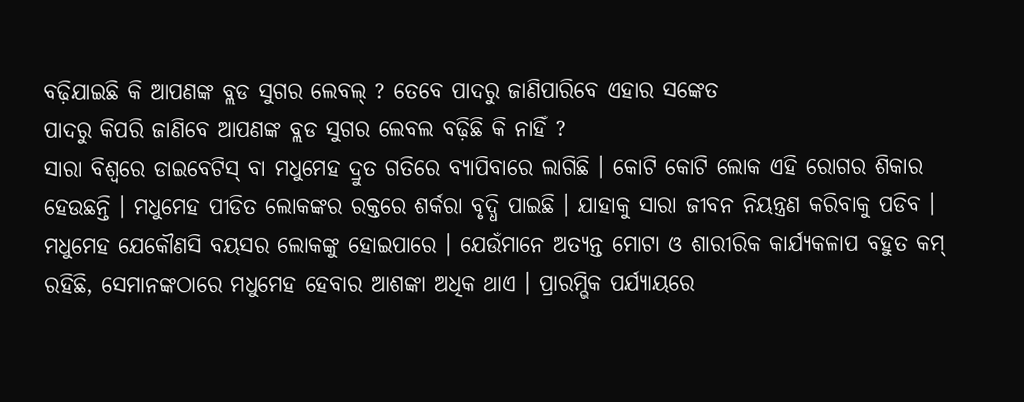ବଢ଼ିଯାଇଛି କି ଆପଣଙ୍କ ବ୍ଲଡ ସୁଗର ଲେବଲ୍ ? ତେବେ ପାଦରୁ ଜାଣିପାରିବେ ଏହାର ସଙ୍କେତ
ପାଦରୁ କିପରି ଜାଣିବେ ଆପଣଙ୍କ ବ୍ଲଡ ସୁଗର ଲେବଲ ବଢ଼ିଛି କି ନାହିଁ ?
ସାରା ବିଶ୍ୱରେ ଡାଇବେଟିସ୍ ବା ମଧୁମେହ ଦ୍ରୁତ ଗତିରେ ବ୍ୟାପିବାରେ ଲାଗିଛି । କୋଟି କୋଟି ଲୋକ ଏହି ରୋଗର ଶିକାର ହେଉଛନ୍ତି । ମଧୁମେହ ପୀଡିତ ଲୋକଙ୍କର ରକ୍ତରେ ଶର୍କରା ବୃଦ୍ଧି ପାଇଛି । ଯାହାକୁ ସାରା ଜୀବନ ନିୟନ୍ତ୍ରଣ କରିବାକୁ ପଡିବ ।
ମଧୁମେହ ଯେକୌଣସି ବୟସର ଲୋକଙ୍କୁ ହୋଇପାରେ । ଯେଉଁମାନେ ଅତ୍ୟନ୍ତ ମୋଟା ଓ ଶାରୀରିକ କାର୍ଯ୍ୟକଳାପ ବହୁତ କମ୍ ରହିଛି, ସେମାନଙ୍କଠାରେ ମଧୁମେହ ହେବାର ଆଶଙ୍କା ଅଧିକ ଥାଏ । ପ୍ରାରମ୍ଭିକ ପର୍ଯ୍ୟାୟରେ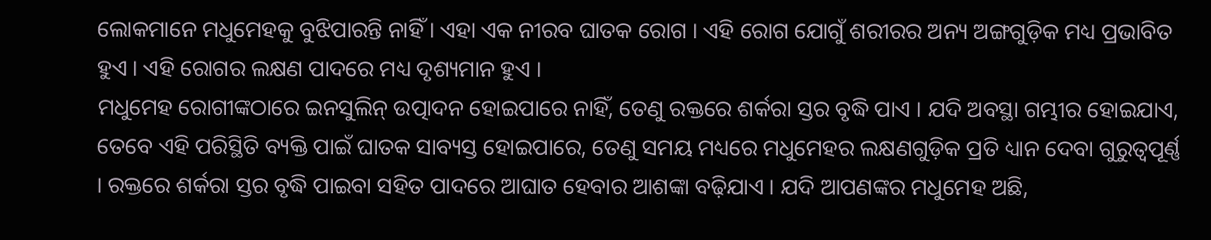ଲୋକମାନେ ମଧୁମେହକୁ ବୁଝିପାରନ୍ତି ନାହିଁ । ଏହା ଏକ ନୀରବ ଘାତକ ରୋଗ । ଏହି ରୋଗ ଯୋଗୁଁ ଶରୀରର ଅନ୍ୟ ଅଙ୍ଗଗୁଡ଼ିକ ମଧ୍ୟ ପ୍ରଭାବିତ ହୁଏ । ଏହି ରୋଗର ଲକ୍ଷଣ ପାଦରେ ମଧ୍ୟ ଦୃଶ୍ୟମାନ ହୁଏ ।
ମଧୁମେହ ରୋଗୀଙ୍କଠାରେ ଇନସୁଲିନ୍ ଉତ୍ପାଦନ ହୋଇପାରେ ନାହିଁ, ତେଣୁ ରକ୍ତରେ ଶର୍କରା ସ୍ତର ବୃଦ୍ଧି ପାଏ । ଯଦି ଅବସ୍ଥା ଗମ୍ଭୀର ହୋଇଯାଏ, ତେବେ ଏହି ପରିସ୍ଥିତି ବ୍ୟକ୍ତି ପାଇଁ ଘାତକ ସାବ୍ୟସ୍ତ ହୋଇପାରେ, ତେଣୁ ସମୟ ମଧ୍ୟରେ ମଧୁମେହର ଲକ୍ଷଣଗୁଡ଼ିକ ପ୍ରତି ଧ୍ୟାନ ଦେବା ଗୁରୁତ୍ୱପୂର୍ଣ୍ଣ । ରକ୍ତରେ ଶର୍କରା ସ୍ତର ବୃଦ୍ଧି ପାଇବା ସହିତ ପାଦରେ ଆଘାତ ହେବାର ଆଶଙ୍କା ବଢ଼ିଯାଏ । ଯଦି ଆପଣଙ୍କର ମଧୁମେହ ଅଛି,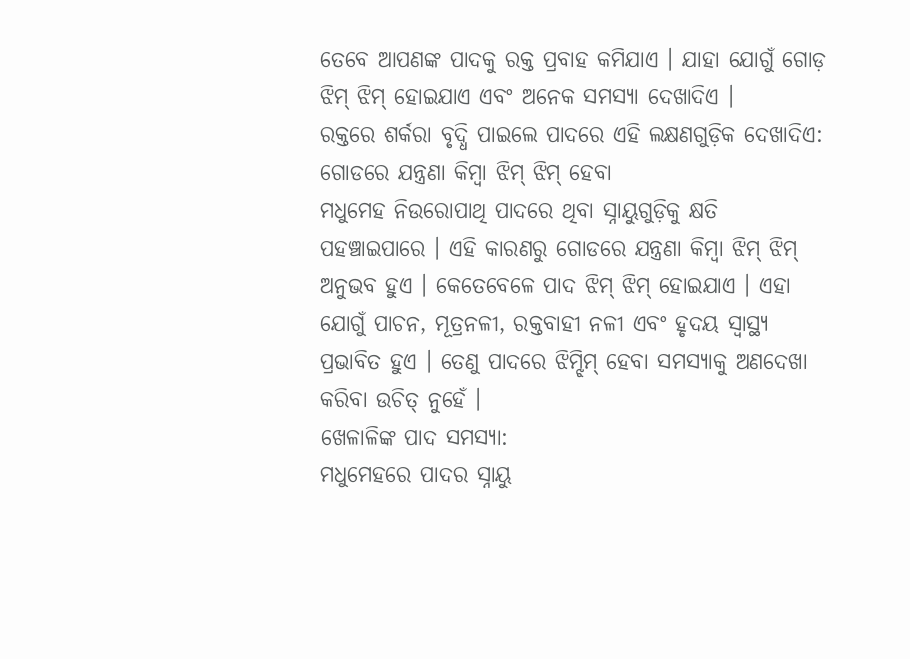ତେବେ ଆପଣଙ୍କ ପାଦକୁ ରକ୍ତ ପ୍ରବାହ କମିଯାଏ । ଯାହା ଯୋଗୁଁ ଗୋଡ଼ ଝିମ୍ ଝିମ୍ ହୋଇଯାଏ ଏବଂ ଅନେକ ସମସ୍ୟା ଦେଖାଦିଏ ।
ରକ୍ତରେ ଶର୍କରା ବୃଦ୍ଧି ପାଇଲେ ପାଦରେ ଏହି ଲକ୍ଷଣଗୁଡ଼ିକ ଦେଖାଦିଏ:
ଗୋଡରେ ଯନ୍ତ୍ରଣା କିମ୍ବା ଝିମ୍ ଝିମ୍ ହେବା
ମଧୁମେହ ନିଉରୋପାଥି ପାଦରେ ଥିବା ସ୍ନାୟୁଗୁଡ଼ିକୁ କ୍ଷତି ପହଞ୍ଚାଇପାରେ । ଏହି କାରଣରୁ ଗୋଡରେ ଯନ୍ତ୍ରଣା କିମ୍ବା ଝିମ୍ ଝିମ୍ ଅନୁଭବ ହୁଏ । କେତେବେଳେ ପାଦ ଝିମ୍ ଝିମ୍ ହୋଇଯାଏ । ଏହା ଯୋଗୁଁ ପାଚନ, ମୂତ୍ରନଳୀ, ରକ୍ତବାହୀ ନଳୀ ଏବଂ ହୃଦୟ ସ୍ୱାସ୍ଥ୍ୟ ପ୍ରଭାବିତ ହୁଏ । ତେଣୁ ପାଦରେ ଝିମ୍ଝିମ୍ ହେବା ସମସ୍ୟାକୁ ଅଣଦେଖା କରିବା ଉଚିତ୍ ନୁହେଁ ।
ଖେଳାଳିଙ୍କ ପାଦ ସମସ୍ୟା:
ମଧୁମେହରେ ପାଦର ସ୍ନାୟୁ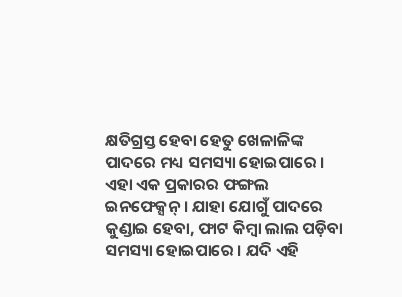କ୍ଷତିଗ୍ରସ୍ତ ହେବା ହେତୁ ଖେଳାଳିଙ୍କ ପାଦରେ ମଧ୍ୟ ସମସ୍ୟା ହୋଇପାରେ । ଏହା ଏକ ପ୍ରକାରର ଫଙ୍ଗଲ ଇନଫେକ୍ସନ୍ । ଯାହା ଯୋଗୁଁ ପାଦରେ କୁଣ୍ଡାଇ ହେବା, ଫାଟ କିମ୍ବା ଲାଲ ପଡ଼ିବା ସମସ୍ୟା ହୋଇପାରେ । ଯଦି ଏହି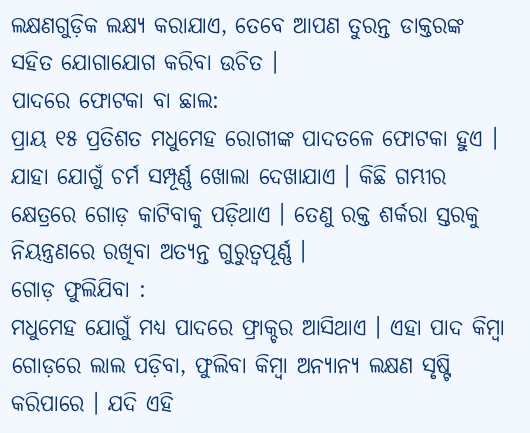ଲକ୍ଷଣଗୁଡ଼ିକ ଲକ୍ଷ୍ୟ କରାଯାଏ, ତେବେ ଆପଣ ତୁରନ୍ତ ଡାକ୍ତରଙ୍କ ସହିତ ଯୋଗାଯୋଗ କରିବା ଉଚିତ ।
ପାଦରେ ଫୋଟକା ବା ଛାଲ:
ପ୍ରାୟ ୧୫ ପ୍ରତିଶତ ମଧୁମେହ ରୋଗୀଙ୍କ ପାଦତଳେ ଫୋଟକା ହୁଏ । ଯାହା ଯୋଗୁଁ ଚର୍ମ ସମ୍ପୂର୍ଣ୍ଣ ଖୋଲା ଦେଖାଯାଏ । କିଛି ଗମ୍ଭୀର କ୍ଷେତ୍ରରେ ଗୋଡ଼ କାଟିବାକୁ ପଡ଼ିଥାଏ । ତେଣୁ ରକ୍ତ ଶର୍କରା ସ୍ତରକୁ ନିୟନ୍ତ୍ରଣରେ ରଖିବା ଅତ୍ୟନ୍ତ ଗୁରୁତ୍ୱପୂର୍ଣ୍ଣ ।
ଗୋଡ଼ ଫୁଲିଯିବା :
ମଧୁମେହ ଯୋଗୁଁ ମଧ୍ୟ ପାଦରେ ଫ୍ରାକ୍ଚର ଆସିଥାଏ । ଏହା ପାଦ କିମ୍ବା ଗୋଡ଼ରେ ଲାଲ ପଡ଼ିବା, ଫୁଲିବା କିମ୍ବା ଅନ୍ୟାନ୍ୟ ଲକ୍ଷଣ ସୃଷ୍ଟି କରିପାରେ । ଯଦି ଏହି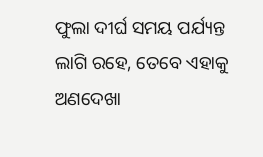ଫୁଲା ଦୀର୍ଘ ସମୟ ପର୍ଯ୍ୟନ୍ତ ଲାଗି ରହେ, ତେବେ ଏହାକୁ ଅଣଦେଖା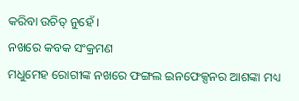କରିବା ଉଚିତ୍ ନୁହେଁ ।
ନଖରେ କବକ ସଂକ୍ରମଣ
ମଧୁମେହ ରୋଗୀଙ୍କ ନଖରେ ଫଙ୍ଗଲ ଇନଫେକ୍ସନର ଆଶଙ୍କା ମଧ୍ୟ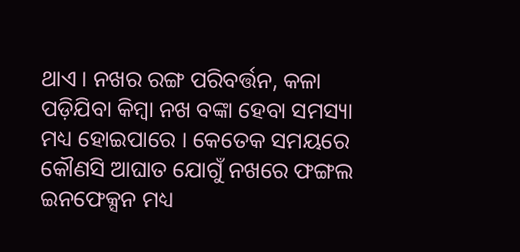ଥାଏ । ନଖର ରଙ୍ଗ ପରିବର୍ତ୍ତନ, କଳା ପଡ଼ିଯିବା କିମ୍ବା ନଖ ବଙ୍କା ହେବା ସମସ୍ୟା ମଧ୍ୟ ହୋଇପାରେ । କେତେକ ସମୟରେ କୌଣସି ଆଘାତ ଯୋଗୁଁ ନଖରେ ଫଙ୍ଗଲ ଇନଫେକ୍ସନ ମଧ୍ୟ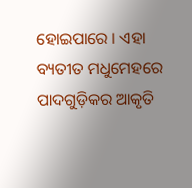ହୋଇପାରେ । ଏହା ବ୍ୟତୀତ ମଧୁମେହରେ ପାଦଗୁଡ଼ିକର ଆକୃତି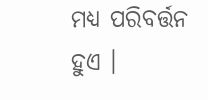ମଧ୍ୟ ପରିବର୍ତ୍ତନ ହୁଏ ।